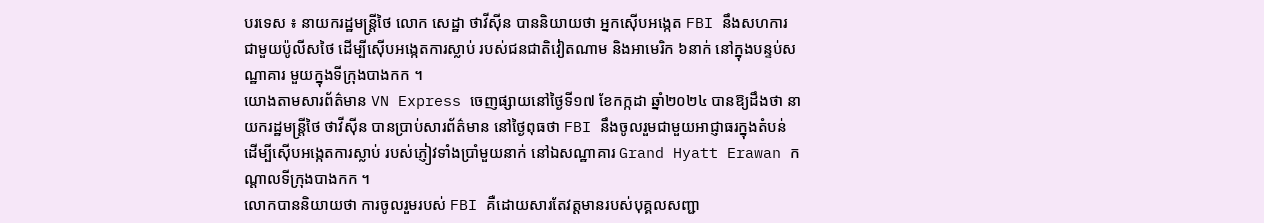បរទេស ៖ នាយករដ្ឋមន្ត្រីថៃ លោក សេដ្ឋា ថាវីស៊ីន បាននិយាយថា អ្នកស៊ើបអង្កេត FBI នឹងសហការ ជាមួយប៉ូលីសថៃ ដើម្បីស៊ើបអង្កេតការស្លាប់ របស់ជនជាតិវៀតណាម និងអាមេរិក ៦នាក់ នៅក្នុងបន្ទប់សណ្ឋាគារ មួយក្នុងទីក្រុងបាងកក ។
យោងតាមសារព័ត៌មាន VN Express ចេញផ្សាយនៅថ្ងៃទី១៧ ខែកក្កដា ឆ្នាំ២០២៤ បានឱ្យដឹងថា នាយករដ្ឋមន្ត្រីថៃ ថាវីស៊ីន បានប្រាប់សារព័ត៌មាន នៅថ្ងៃពុធថា FBI នឹងចូលរួមជាមួយអាជ្ញាធរក្នុងតំបន់ ដើម្បីស៊ើបអង្កេតការស្លាប់ របស់ភ្ញៀវទាំងប្រាំមួយនាក់ នៅឯសណ្ឋាគារ Grand Hyatt Erawan កណ្តាលទីក្រុងបាងកក ។
លោកបាននិយាយថា ការចូលរួមរបស់ FBI គឺដោយសារតែវត្តមានរបស់បុគ្គលសញ្ជា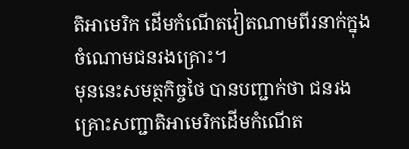តិអាមេរិក ដើមកំណើតវៀតណាមពីរនាក់ក្នុងចំណោមជនរងគ្រោះ។
មុននេះសមត្ថកិច្ចថៃ បានបញ្ជាក់ថា ជនរងគ្រោះសញ្ជាតិអាមេរិកដើមកំណើត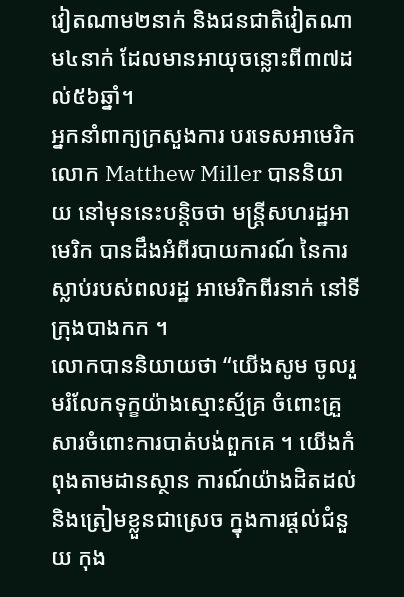វៀតណាម២នាក់ និងជនជាតិវៀតណាម៤នាក់ ដែលមានអាយុចន្លោះពី៣៧ដល់៥៦ឆ្នាំ។
អ្នកនាំពាក្យក្រសួងការ បរទេសអាមេរិក លោក Matthew Miller បាននិយាយ នៅមុននេះបន្តិចថា មន្ត្រីសហរដ្ឋអាមេរិក បានដឹងអំពីរបាយការណ៍ នៃការស្លាប់របស់ពលរដ្ឋ អាមេរិកពីរនាក់ នៅទីក្រុងបាងកក ។
លោកបាននិយាយថា “យើងសូម ចូលរួមរំលែកទុក្ខយ៉ាងស្មោះស្ម័គ្រ ចំពោះគ្រួសារចំពោះការបាត់បង់ពួកគេ ។ យើងកំពុងតាមដានស្ថាន ការណ៍យ៉ាងដិតដល់ និងត្រៀមខ្លួនជាស្រេច ក្នុងការផ្តល់ជំនួយ កុង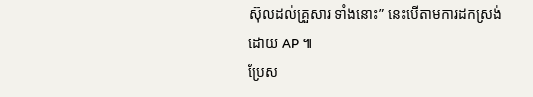ស៊ុលដល់គ្រួសារ ទាំងនោះ” នេះបើតាមការដកស្រង់ដោយ AP ៕
ប្រែស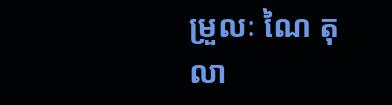ម្រួលៈ ណៃ តុលា